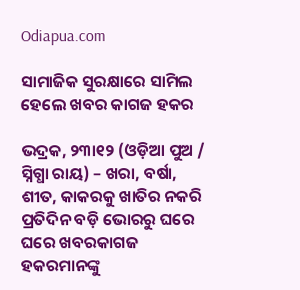Odiapua.com

ସାମାଜିକ ସୁରକ୍ଷାରେ ସାମିଲ ହେଲେ ଖବର କାଗଜ ହକର

ଭଦ୍ରକ, ୨୩ା୧୨ (ଓଡ଼ିଆ ପୁଅ / ସ୍ନିଗ୍ଧା ରାୟ) – ଖରା, ବର୍ଷା, ଶୀତ, କାକରକୁ ଖାତିର ନକରି ପ୍ରତିଦିନ ବଡ଼ି ଭୋରରୁ ଘରେ ଘରେ ଖବରକାଗଜ ହକରମାନଙ୍କୁ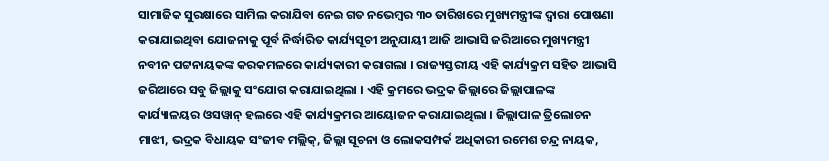ସାମାଜିକ ସୁରକ୍ଷାରେ ସାମିଲ କରାଯିବା ନେଇ ଗତ ନଭେମ୍ବର ୩୦ ତାରିଖରେ ମୁଖ୍ୟମନ୍ତ୍ରୀଙ୍କ ଦ୍ୱାରା ପୋଷଣା କରାଯାଇଥିବା ଯୋଜନାକୁ ପୂର୍ବ ନିର୍ଦ୍ଧାରିତ କାର୍ଯ୍ୟସୂଚୀ ଅନୁଯାୟୀ ଆଜି ଆଭାସି ଜରିଆରେ ମୁଖ୍ୟମନ୍ତ୍ରୀ ନବୀନ ପଟ୍ଟନାୟକଙ୍କ କରକମଳରେ କାର୍ଯ୍ୟକାରୀ କରାଗଲା । ରାଜ୍ୟସ୍ତରୀୟ ଏହି କାର୍ଯ୍ୟକ୍ରମ ସହିତ ଆଭାସି ଜରିଆରେ ସବୁ ଜିଲ୍ଲାକୁ ସଂଯୋଗ କରାଯାଇଥିଲା । ଏହି କ୍ରମରେ ଭଦ୍ରକ ଜିଲ୍ଲାରେ ଜିଲ୍ଲାପାଳଙ୍କ କାର୍ଯ୍ୟାଳୟର ଓସୱାନ୍ ହଲରେ ଏହି କାର୍ଯ୍ୟକ୍ରମର ଆୟୋଜନ କରାଯାଇଥିଲା । ଜିଲ୍ଲାପାଳ ତ୍ରିଲୋଚନ ମାଝୀ, ଭଦ୍ରକ ବିଧାୟକ ସଂଜୀବ ମଲ୍ଲିକ୍‌, ଜିଲ୍ଲା ସୂଚନା ଓ ଲୋକସମ୍ପର୍କ ଅଧିକାରୀ ରମେଶ ଚନ୍ଦ୍ର ନାୟକ,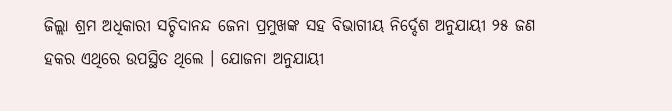ଜିଲ୍ଲା ଶ୍ରମ ଅଧିକାରୀ ସଚ୍ଚିଦାନନ୍ଦ ଜେନା ପ୍ରମୁଖଙ୍କ ସହ ବିଭାଗୀୟ ନିର୍ଦ୍ଦେଶ ଅନୁଯାୟୀ ୨୫ ଜଣ ହକର ଏଥିରେ ଉପସ୍ଥିତ ଥିଲେ । ଯୋଜନା ଅନୁଯାୟୀ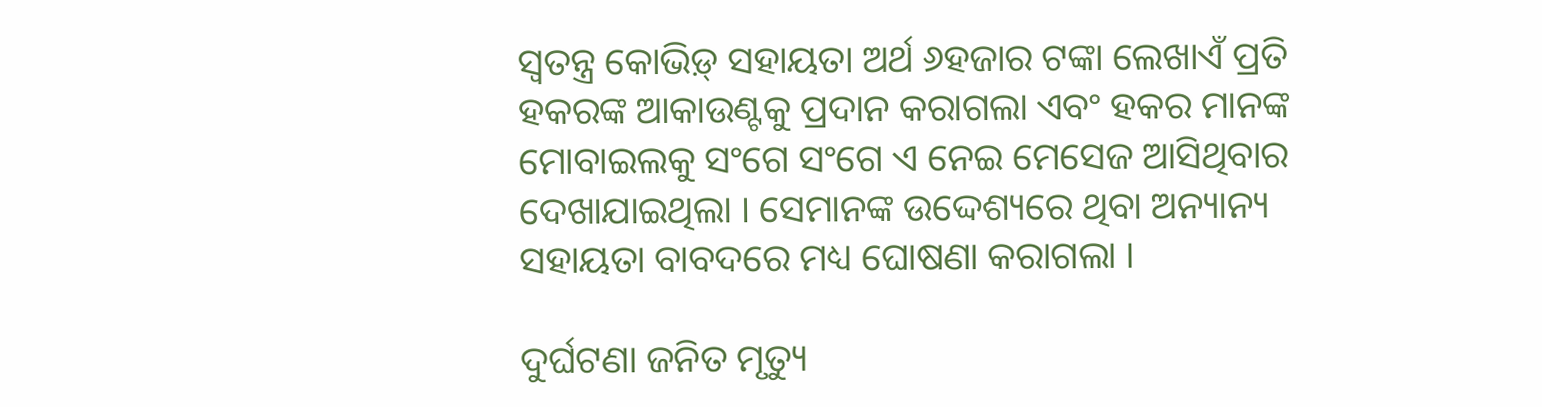ସ୍ୱତନ୍ତ୍ର କୋଭିଡ଼୍ ସହାୟତା ଅର୍ଥ ୬ହଜାର ଟଙ୍କା ଲେଖାଏଁ ପ୍ରତି ହକରଙ୍କ ଆକାଉଣ୍ଟକୁ ପ୍ରଦାନ କରାଗଲା ଏବଂ ହକର ମାନଙ୍କ ମୋବାଇଲକୁ ସଂଗେ ସଂଗେ ଏ ନେଇ ମେସେଜ ଆସିଥିବାର ଦେଖାଯାଇଥିଲା । ସେମାନଙ୍କ ଉଦ୍ଦେଶ୍ୟରେ ଥିବା ଅନ୍ୟାନ୍ୟ ସହାୟତା ବାବଦରେ ମଧ୍ୟ ଘୋଷଣା କରାଗଲା ।

ଦୁର୍ଘଟଣା ଜନିତ ମୃତ୍ୟୁ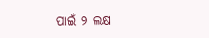ପାଇଁ ୨ ଲକ୍ଷ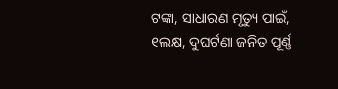ଟଙ୍କା, ସାଧାରଣ ମୃତ୍ୟୁ ପାଇଁ, ୧ଲକ୍ଷ, ଦୁଘର୍ଟଣା ଜନିତ ପୂର୍ଣ୍ଣ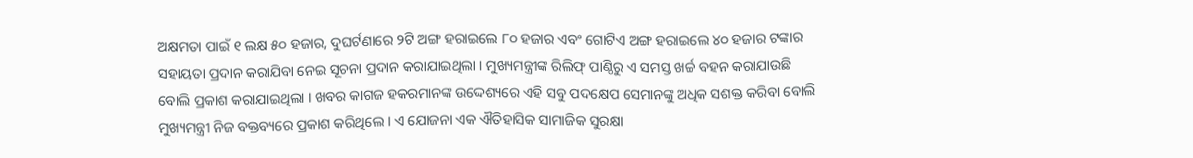ଅକ୍ଷମତା ପାଇଁ ୧ ଲକ୍ଷ ୫୦ ହଜାର, ଦୁଘର୍ଟଣାରେ ୨ଟି ଅଙ୍ଗ ହରାଇଲେ ୮୦ ହଜାର ଏବଂ ଗୋଟିଏ ଅଙ୍ଗ ହରାଇଲେ ୪୦ ହଜାର ଟଙ୍କାର ସହାୟତା ପ୍ରଦାନ କରାଯିବା ନେଇ ସୂଚନା ପ୍ରଦାନ କରାଯାଇଥିଲା । ମୁଖ୍ୟମନ୍ତ୍ରୀଙ୍କ ରିଲିଫ୍ ପାଣ୍ଠିରୁ ଏ ସମସ୍ତ ଖର୍ଚ୍ଚ ବହନ କରାଯାଉଛି ବୋଲି ପ୍ରକାଶ କରାଯାଇଥିଲା । ଖବର କାଗଜ ହକରମାନଙ୍କ ଉଦ୍ଦେଶ୍ୟରେ ଏହି ସବୁ ପଦକ୍ଷେପ ସେମାନଙ୍କୁ ଅଧିକ ସଶକ୍ତ କରିବା ବୋଲି ମୁଖ୍ୟମନ୍ତ୍ରୀ ନିଜ ବକ୍ତବ୍ୟରେ ପ୍ରକାଶ କରିଥିଲେ । ଏ ଯୋଜନା ଏକ ଐତିହାସିକ ସାମାଜିକ ସୁରକ୍ଷା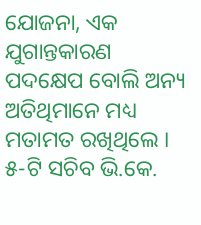ଯୋଜନା, ଏକ ଯୁଗାନ୍ତକାରଣ ପଦକ୍ଷେପ ବୋଲି ଅନ୍ୟ ଅତିଥିମାନେ ମଧ୍ୟ ମତାମତ ରଖିଥିଲେ । ୫-ଟି ସଚିବ ଭି.କେ.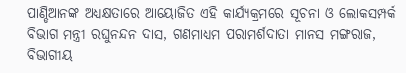ପାଣ୍ଡିଆନଙ୍କ ଅଧ୍ୟକ୍ଷତାରେ ଆୟୋଜିତ ଏହି କାର୍ଯ୍ୟକ୍ରମରେ ସୂଚନା ଓ ଲୋକସମ୍ପର୍କ ବିଭାଗ ମନ୍ତ୍ରୀ ରଘୁନନ୍ଦନ ଦାସ, ଗଣମାଧ୍ୟମ ପରାମର୍ଶଦାତା ମାନସ ମଙ୍ଗରାଜ, ବିଭାଗୀୟ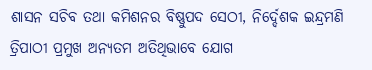ଶାସନ ସଚିବ ତଥା କମିଶନର ବିଷ୍ଣୁପଦ ସେଠୀ, ନିର୍ଦ୍ଦେଶକ ଇନ୍ଦ୍ରମଣି ତ୍ରିପାଠୀ ପ୍ରମୁଖ ଅନ୍ୟତମ ଅତିଥିଭାବେ ଯୋଗ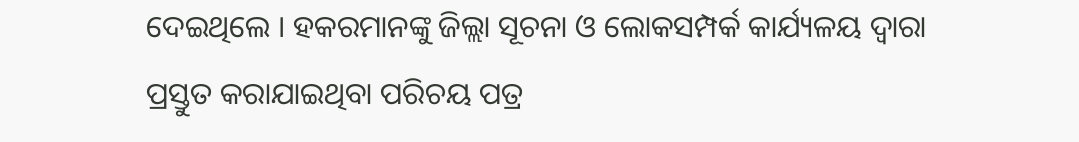ଦେଇଥିଲେ । ହକରମାନଙ୍କୁ ଜିଲ୍ଲା ସୂଚନା ଓ ଲୋକସମ୍ପର୍କ କାର୍ଯ୍ୟଳୟ ଦ୍ୱାରା ପ୍ରସ୍ତୁତ କରାଯାଇଥିବା ପରିଚୟ ପତ୍ର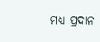ମଧ୍ୟ ପ୍ରଦାନ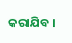କରାଯିବ ।